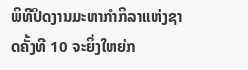ພິທີປິດງານມະຫາກໍາກິລາແຫ່ງຊາດຄັ້ງທີ 10 ຈະຍິ່ງໃຫຍ່ກ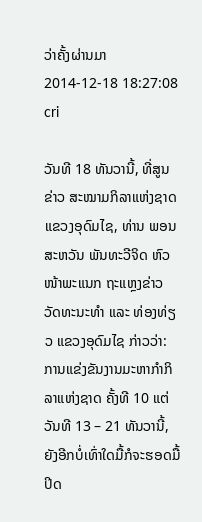ວ່າຄັ້ງຜ່ານມາ
2014-12-18 18:27:08  cri

ວັນທີ 18 ທັນວານີ້, ທີ່ສູນຂ່າວ ສະໝາມກິລາແຫ່ງຊາດແຂວງອຸດົມໄຊ, ທ່ານ ພອນສະຫວັນ ພັນທະວີຈິດ ຫົວໜ້າພະແນກ ຖະແຫຼງຂ່າວ ວັດທະນະທໍາ ແລະ ທ່ອງທ່ຽວ ແຂວງອຸດົມໄຊ ກ່າວວ່າ: ການແຂ່ງຂັນງານມະຫາກຳກິລາແຫ່ງຊາດ ຄັ້ງທີ 10 ແຕ່ວັນທີ 13 – 21 ທັນວານີ້, ຍັງອີກບໍ່ເທົ່າໃດມື້ກໍຈະຮອດມື້ປິດ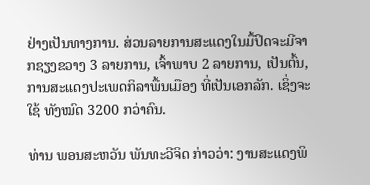ຢ່າງເປັນທາງການ. ສ່ວນລາຍການສະແດງໃນມື້ປິດຈະມີຈາກຊຽງຂວາງ 3 ລາຍການ, ເຈົ້າພາບ 2 ລາຍການ, ເປັນຕົ້ນ, ການສະແດງປະເພດກິລາພື້ນເມືອງ ທີ່ເປັນເອກລັກ. ເຊິ່ງຈະໃຊ້ ທັງໝົດ 3200 ກວ່າຄົນ.

ທ່ານ ພອນສະຫວັນ ພັນທະວີຈິດ ກ່າວວ່າ: ງານສະແດງພິ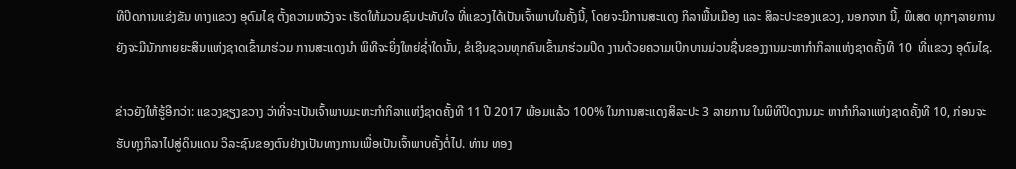ທີປິດການແຂ່ງຂັນ ທາງແຂວງ ອຸດົມໄຊ ຕັ້ງຄວາມຫວັງຈະ ເຮັດໃຫ້ມວນຊົນປະທັບໃຈ ທີ່ແຂວງໄດ້ເປັນເຈົ້າພາບໃນຄັ້ງນີ້, ໂດຍຈະມີການສະແດງ ກິລາພື້ນເມືອງ ແລະ ສິລະປະຂອງແຂວງ, ນອກຈາກ ນີ້, ພິເສດ ທຸກໆລາຍການຍັງຈະມີນັກກາຍຍະສິນແຫ່ງຊາດເຂົ້າມາຮ່ວມ ການສະແດງນຳ ພິທີຈະຍິ່ງໃຫຍ່ຊໍ່າໃດນັ້ນ, ຂໍເຊີນຊວນທຸກຄົນເຂົ້າມາຮ່ວມປິດ ງານດ້ວຍຄວາມເບີກບານມ່ວນຊື່ນຂອງງານມະຫາກຳກິລາແຫ່ງຊາດຄັ້ງທີ 10  ທີ່ແຂວງ ອຸດົມໄຊ.

ຂ່າວຍັງໃຫ້ຮູ້ອີກວ່າ: ແຂວງຊຽງຂວາງ ວ່າທີ່ຈະເປັນເຈົ້າພາບມະຫະກຳກິລາແຫ່ງໍຊາດຄັ້ງທີ 11 ປີ 2017 ພ້ອມແລ້ວ 100% ໃນການສະແດງສິລະປະ 3 ລາຍການ ໃນພິທີປິດງານມະ ຫາກຳກິລາແຫ່ງຊາດຄັ້ງທີ 10, ກ່ອນຈະຮັບທຸງກິລາໄປສູ່ດິນແດນ ວິລະຊົນຂອງຕົນຢ່າງເປັນທາງການເພື່ອເປັນເຈົ້າພາບຄັ້ງຕໍ່ໄປ. ທ່ານ ທອງ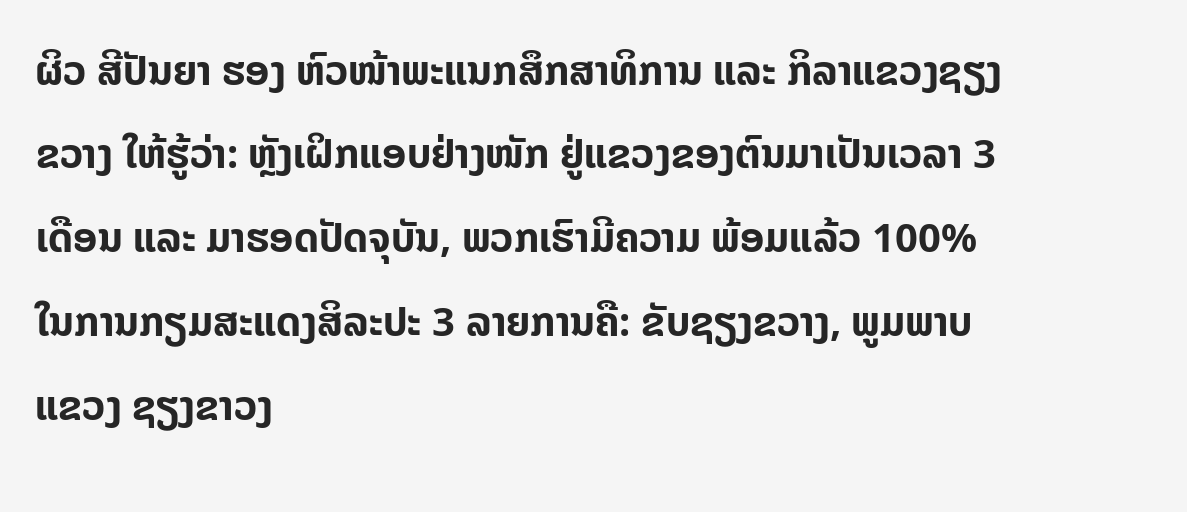ຜິວ ສີປັນຍາ ຮອງ ຫົວໜ້າພະແນກສຶກສາທິການ ແລະ ກິລາແຂວງຊຽງຂວາງ ໃຫ້ຮູ້ວ່າ: ຫຼັງເຝິກແອບຢ່າງໜັກ ຢູ່ແຂວງຂອງຕົນມາເປັນເວລາ 3 ເດືອນ ແລະ ມາຮອດປັດຈຸບັນ, ພວກເຮົາມີຄວາມ ພ້ອມແລ້ວ 100%ໃນການກຽມສະແດງສິລະປະ 3 ລາຍການຄື: ຂັບຊຽງຂວາງ, ພູມພາບ ແຂວງ ຊຽງຂາວງ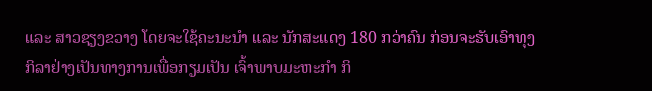ແລະ ສາວຊຽງຂວາງ ໂດຍຈະໃຊ້ຄະນະນຳ ແລະ ນັກສະແດງ 180 ກວ່າຄົນ ກ່ອນຈະຮັບເອົາທຸງກິລາຢ່າງເປັນທາງການເພື່ອກຽມເປັນ ເຈົ້າພາບມະຫະກຳ ກິ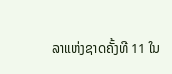ລາແຫ່ງຊາດຄັ້ງທີ 11 ໃນ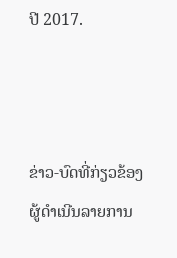ປີ 2017.



ຂ່າວ-ບົດທີ່ກ່ຽວຂ້ອງ
ຜູ້ດຳເນີນລາຍການ